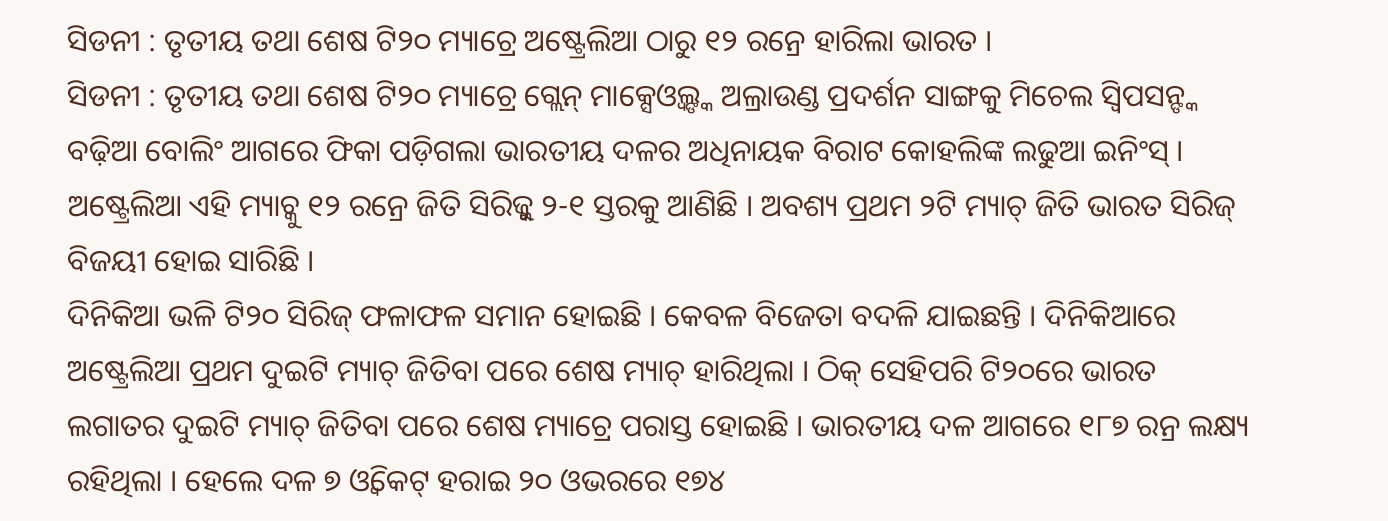ସିଡନୀ : ତୃତୀୟ ତଥା ଶେଷ ଟି୨୦ ମ୍ୟାଚ୍ରେ ଅଷ୍ଟ୍ରେଲିଆ ଠାରୁ ୧୨ ରନ୍ରେ ହାରିଲା ଭାରତ ।
ସିଡନୀ : ତୃତୀୟ ତଥା ଶେଷ ଟି୨୦ ମ୍ୟାଚ୍ରେ ଗ୍ଲେନ୍ ମାକ୍ସେଓ୍ଵଲ୍ଙ୍କ ଅଲ୍ରାଉଣ୍ଡ ପ୍ରଦର୍ଶନ ସାଙ୍ଗକୁ ମିଚେଲ ସ୍ୱିପସନ୍ଙ୍କ ବଢ଼ିଆ ବୋଲିଂ ଆଗରେ ଫିକା ପଡ଼ିଗଲା ଭାରତୀୟ ଦଳର ଅଧିନାୟକ ବିରାଟ କୋହଲିଙ୍କ ଲଢୁଆ ଇନିଂସ୍ । ଅଷ୍ଟ୍ରେଲିଆ ଏହି ମ୍ୟାଚ୍କୁ ୧୨ ରନ୍ରେ ଜିତି ସିରିଜ୍କୁ ୨-୧ ସ୍ତରକୁ ଆଣିଛି । ଅବଶ୍ୟ ପ୍ରଥମ ୨ଟି ମ୍ୟାଚ୍ ଜିତି ଭାରତ ସିରିଜ୍ ବିଜୟୀ ହୋଇ ସାରିଛି ।
ଦିନିକିଆ ଭଳି ଟି୨୦ ସିରିଜ୍ ଫଳାଫଳ ସମାନ ହୋଇଛି । କେବଳ ବିଜେତା ବଦଳି ଯାଇଛନ୍ତି । ଦିନିକିଆରେ ଅଷ୍ଟ୍ରେଲିଆ ପ୍ରଥମ ଦୁଇଟି ମ୍ୟାଚ୍ ଜିତିବା ପରେ ଶେଷ ମ୍ୟାଚ୍ ହାରିଥିଲା । ଠିକ୍ ସେହିପରି ଟି୨୦ରେ ଭାରତ ଲଗାତର ଦୁଇଟି ମ୍ୟାଚ୍ ଜିତିବା ପରେ ଶେଷ ମ୍ୟାଚ୍ରେ ପରାସ୍ତ ହୋଇଛି । ଭାରତୀୟ ଦଳ ଆଗରେ ୧୮୭ ରନ୍ର ଲକ୍ଷ୍ୟ ରହିଥିଲା । ହେଲେ ଦଳ ୭ ଓ୍ଵିକେଟ୍ ହରାଇ ୨୦ ଓଭରରେ ୧୭୪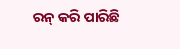ରନ୍ କରି ପାରିଛି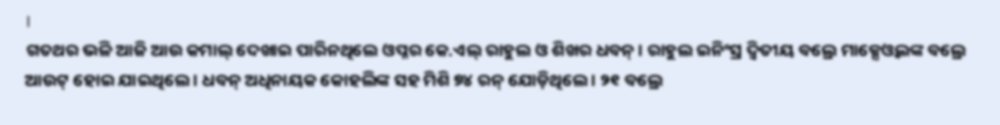।
ଗତଥର ଭଳି ଆଜି ଆଉ କମାଲ୍ ଦେଖାଇ ପାରିନଥିଲେ ଓପ୍ନର କେ.ଏଲ୍ ରାହୁଲ ଓ ଶିଖର ଧବନ୍ । ରାହୁଲ ଇନିଂସ୍ର ଦ୍ୱିତୀୟ ବଲ୍ରେ ମାକ୍ସେଓ୍ଵଲଙ୍କ ବଲ୍ରେ ଆଉଟ୍ ହୋଇ ଯାଇଥିଲେ । ଧବନ୍ ଅଧିନାୟକ କୋହଲିଙ୍କ ସହ ମିଶି ୭୪ ରନ୍ ଯୋଡ଼ିଥିଲେ । ୨୧ ବଲ୍ରେ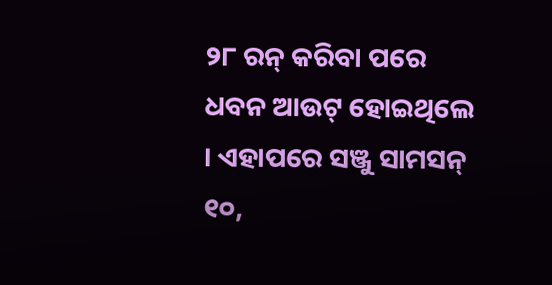୨୮ ରନ୍ କରିବା ପରେ ଧବନ ଆଉଟ୍ ହୋଇଥିଲେ । ଏହାପରେ ସଞ୍ଜୁ ସାମସନ୍ ୧୦,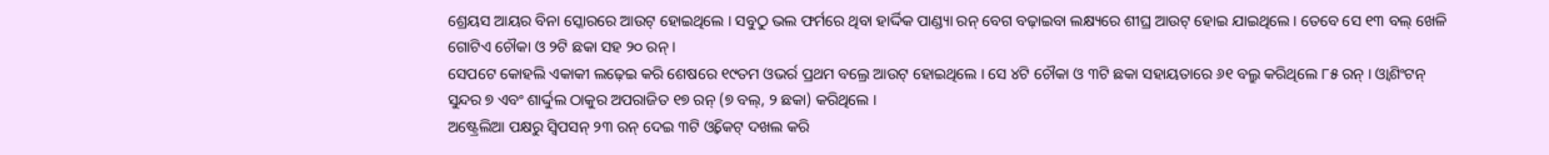ଶ୍ରେୟସ ଆୟର ବିନା ସ୍କୋରରେ ଆଉଟ୍ ହୋଇଥିଲେ । ସବୁଠୁ ଭଲ ଫର୍ମରେ ଥିବା ହାର୍ଦ୍ଦିକ ପାଣ୍ଡ୍ୟା ରନ୍ ବେଗ ବଢ଼ାଇବା ଲକ୍ଷ୍ୟରେ ଶୀଘ୍ର ଆଉଟ୍ ହୋଇ ଯାଇଥିଲେ । ତେବେ ସେ ୧୩ ବଲ୍ ଖେଳି ଗୋଟିଏ ଚୌକା ଓ ୨ଟି ଛକା ସହ ୨୦ ରନ୍ ।
ସେପଟେ କୋହଲି ଏକାକୀ ଲଢ଼େଇ କରି ଶେଷରେ ୧୯ତମ ଓଭର୍ର ପ୍ରଥମ ବଲ୍ରେ ଆଉଟ୍ ହୋଇଥିଲେ । ସେ ୪ଟି ଚୌକା ଓ ୩ଟି ଛକା ସହାୟତାରେ ୬୧ ବଲ୍ରୁ କରିଥିଲେ ୮୫ ରନ୍ । ଓ୍ଵାଶିଂଟନ୍ ସୁନ୍ଦର ୭ ଏବଂ ଶାର୍ଦ୍ଦୁଲ ଠାକୁର ଅପରାଜିତ ୧୭ ରନ୍ (୭ ବଲ୍, ୨ ଛକା) କରିଥିଲେ ।
ଅଷ୍ଟ୍ରେଲିଆ ପକ୍ଷରୁ ସ୍ୱିପସନ୍ ୨୩ ରନ୍ ଦେଇ ୩ଟି ଓ୍ଵିକେଟ୍ ଦଖଲ କରି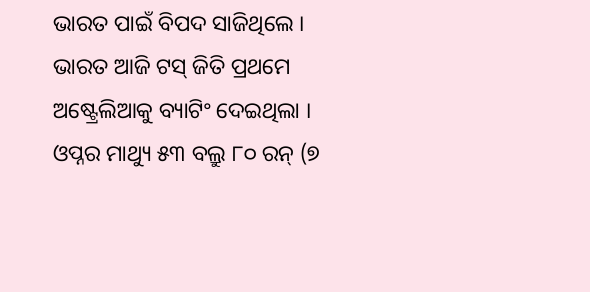ଭାରତ ପାଇଁ ବିପଦ ସାଜିଥିଲେ ।
ଭାରତ ଆଜି ଟସ୍ ଜିତି ପ୍ରଥମେ ଅଷ୍ଟ୍ରେଲିଆକୁ ବ୍ୟାଟିଂ ଦେଇଥିଲା । ଓପ୍ନର ମାଥ୍ୟୁ ୫୩ ବଲ୍ରୁ ୮୦ ରନ୍ (୭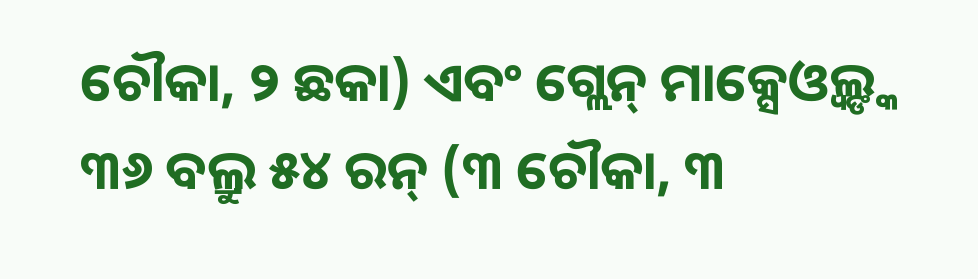ଚୌକା, ୨ ଛକା) ଏବଂ ଗ୍ଲେନ୍ ମାକ୍ସେଓ୍ଵଲ୍ଙ୍କ ୩୬ ବଲ୍ରୁ ୫୪ ରନ୍ (୩ ଚୌକା, ୩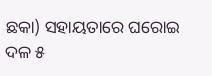ଛକା) ସହାୟତାରେ ଘରୋଇ ଦଳ ୫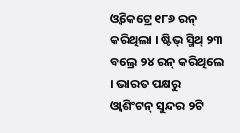ଓ୍ଵିକେଟ୍ରେ ୧୮୬ ରନ୍ କରିଥିଲା । ଷ୍ଟିଭ୍ ସ୍ମିଥ୍ ୨୩ ବଲ୍ରେ ୨୪ ରନ୍ କରିଥିଲେ । ଭାରତ ପକ୍ଷରୁ ଓ୍ଵାଶିଂଟନ୍ ସୁନ୍ଦର ୨ଟି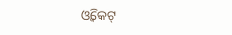ଓ୍ଵିକେଟ୍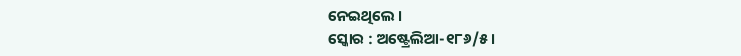ନେଇଥିଲେ ।
ସ୍କୋର : ଅଷ୍ଟ୍ରେଲିଆ-୧୮୬/୫ ।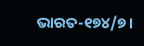ଭାରତ-୧୭୪/୭।